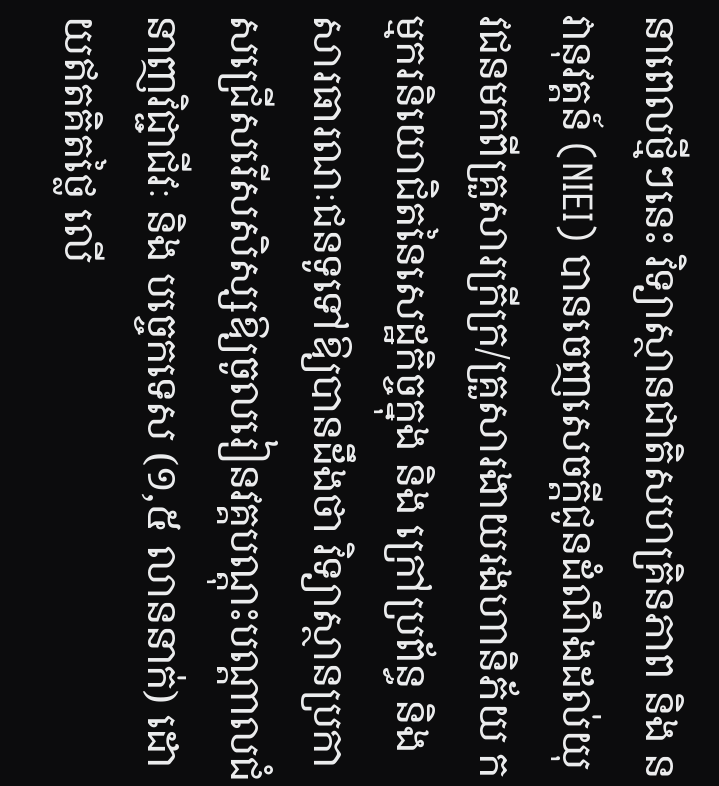នាពេលថ្មីៗនេះ វិទ្យាស្ថានជាតិសហគ្រិនភាព និង នវានុវត្តន៍ (NIEI) បានចេញសេចក្ដីជូនដំណឹងដល់យុវជនមកពីគ្រួសារក្រីក្រ/គ្រួសារងាយរងហានិភ័យ កម្មករនិយោជិតនៃសេដ្ឋកិច្ចក្នុង និង ក្រៅប្រព័ន្ធ និង សារធារណៈជនទូទៅឱ្យបានដឹងថា វិទ្យាស្ថានប្រកាសជ្រើសរើសសិស្សឱ្យចូលរៀនវគ្គបណ្តុះបណ្តាលជំនាញវិជ្ជាជីវៈ និង បច្ចេកទេស (១,៥ លាននាក់) ដោយឥតគិតថ្លៃ លើ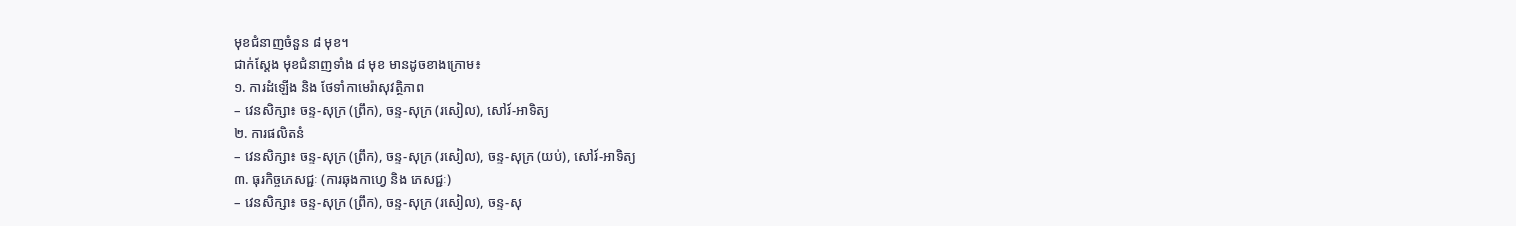មុខជំនាញចំនួន ៨ មុខ។
ជាក់ស្ដែង មុខជំនាញទាំង ៨ មុខ មានដូចខាងក្រោម៖
១. ការដំឡើង និង ថែទាំកាមេរ៉ាសុវត្ថិភាព
– វេនសិក្សា៖ ចន្ទ-សុក្រ (ព្រឹក), ចន្ទ-សុក្រ (រសៀល), សៅរ៍-អាទិត្យ
២. ការផលិតនំ
– វេនសិក្សា៖ ចន្ទ-សុក្រ (ព្រឹក), ចន្ទ-សុក្រ (រសៀល), ចន្ទ-សុក្រ (យប់), សៅរ៍-អាទិត្យ
៣. ធុរកិច្ចភេសជ្ជៈ (ការឆុងកាហ្វេ និង ភេសជ្ជៈ)
– វេនសិក្សា៖ ចន្ទ-សុក្រ (ព្រឹក), ចន្ទ-សុក្រ (រសៀល), ចន្ទ-សុ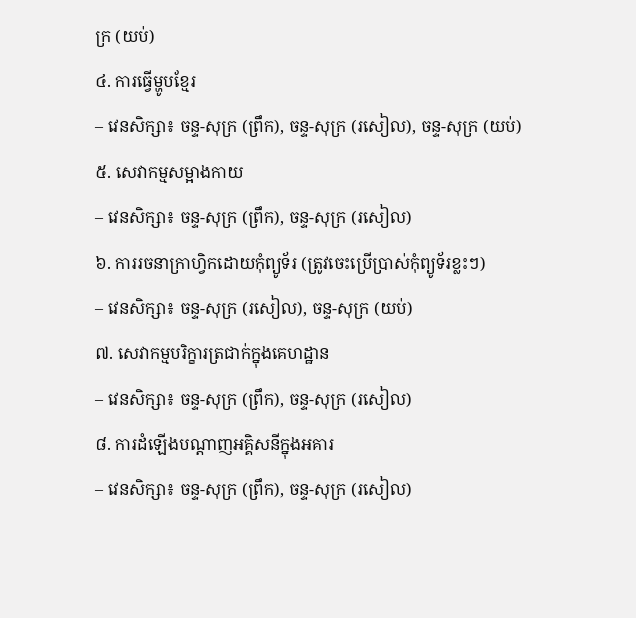ក្រ (យប់)
៤. ការធ្វើម្ហូបខ្មែរ
– វេនសិក្សា៖ ចន្ទ-សុក្រ (ព្រឹក), ចន្ទ-សុក្រ (រសៀល), ចន្ទ-សុក្រ (យប់)
៥. សេវាកម្មសម្អាងកាយ
– វេនសិក្សា៖ ចន្ទ-សុក្រ (ព្រឹក), ចន្ទ-សុក្រ (រសៀល)
៦. ការរចនាក្រាហ្វិកដោយកុំព្យូទ័រ (ត្រូវចេះប្រើប្រាស់កុំព្យូទ័រខ្លះៗ)
– វេនសិក្សា៖ ចន្ទ-សុក្រ (រសៀល), ចន្ទ-សុក្រ (យប់)
៧. សេវាកម្មបរិក្ខារត្រជាក់ក្នុងគេហដ្ឋាន
– វេនសិក្សា៖ ចន្ទ-សុក្រ (ព្រឹក), ចន្ទ-សុក្រ (រសៀល)
៨. ការដំឡើងបណ្តាញអគ្គិសនីក្នុងអគារ
– វេនសិក្សា៖ ចន្ទ-សុក្រ (ព្រឹក), ចន្ទ-សុក្រ (រសៀល)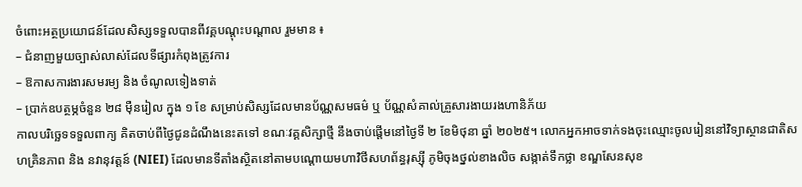ចំពោះអត្ថប្រយោជន៍ដែលសិស្សទទួលបានពីវគ្គបណ្តុះបណ្តាល រួមមាន ៖
– ជំនាញមួយច្បាស់លាស់ដែលទីផ្សារកំពុងត្រូវការ
– ឱកាសការងារសមរម្យ និង ចំណូលទៀងទាត់
– ប្រាក់ឧបត្ថម្ភចំនួន ២៨ ម៉ឺនរៀល ក្នុង ១ ខែ សម្រាប់សិស្សដែលមានប័ណ្ណសមធម៌ ឬ ប័ណ្ណសំគាល់គ្រួសារងាយរងហានិភ័យ
កាលបរិច្ឆេទទទួលពាក្យ គិតចាប់ពីថ្ងៃជូនដំណឹងនេះតទៅ ខណៈវគ្គសិក្សាថ្មី នឹងចាប់ផ្តើមនៅថ្ងៃទី ២ ខែមិថុនា ឆ្នាំ ២០២៥។ លោកអ្នកអាចទាក់ទងចុះឈ្មោះចូលរៀននៅវិទ្យាស្ថានជាតិសហគ្រិនភាព និង នវានុវត្តន៍ (NIEI) ដែលមានទីតាំងស្ថិតនៅតាមបណ្តោយមហាវិថីសហព័ន្ធរុស្ស៊ី ភូមិចុងថ្នល់ខាងលិច សង្កាត់ទឹកថ្លា ខណ្ឌសែនសុខ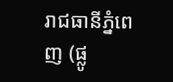រាជធានីភ្នំពេញ (ផ្លូ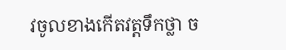វចូលខាងកើតវត្តទឹកថ្លា ច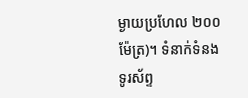ម្ងាយប្រហែល ២០០ម៉ែត្រ)។ ទំនាក់ទំនងទូរស័ព្ទ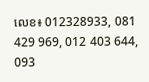លេខ៖ 012328933, 081 429 969, 012 403 644, 093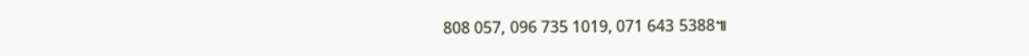808 057, 096 735 1019, 071 643 5388៕